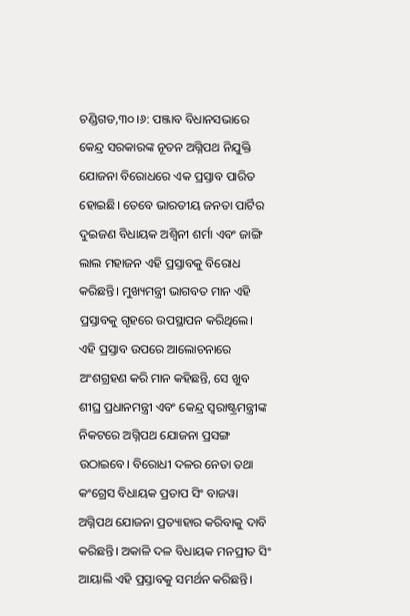ଚଣ୍ଡିଗଡ,୩୦।୬: ପଞ୍ଜାବ ବିଧାନସଭାରେ କେନ୍ଦ୍ର ସରକାରଙ୍କ ନୂତନ ଅଗ୍ନିପଥ ନିଯୁକ୍ତି ଯୋଜନା ବିରୋଧରେ ଏକ ପ୍ରସ୍ତାବ ପାରିତ ହୋଇଛି। ତେବେ ଭାରତୀୟ ଜନତା ପାର୍ଟିର ଦୁଇଜଣ ବିଧାୟକ ଅଶ୍ୱିନୀ ଶର୍ମା ଏବଂ ଜାଙ୍ଗି ଲାଲ ମହାଜନ ଏହି ପ୍ରସ୍ତାବକୁ ବିରୋଧ କରିଛନ୍ତି। ମୁଖ୍ୟମନ୍ତ୍ରୀ ଭାଗବତ ମାନ ଏହି ପ୍ରସ୍ତାବକୁ ଗୃହରେ ଉପସ୍ଥାପନ କରିଥିଲେ।
ଏହି ପ୍ରସ୍ତାବ ଉପରେ ଆଲୋଚନାରେ ଅଂଶଗ୍ରହଣ କରି ମାନ କହିଛନ୍ତି, ସେ ଖୁବ ଶୀଘ୍ର ପ୍ରଧାନମନ୍ତ୍ରୀ ଏବଂ କେନ୍ଦ୍ର ସ୍ବରାଷ୍ଟ୍ରମନ୍ତ୍ରୀଙ୍କ ନିକଟରେ ଅଗ୍ନିପଥ ଯୋଜନା ପ୍ରସଙ୍ଗ ଉଠାଇବେ। ବିରୋଧୀ ଦଳର ନେତା ତଥା କଂଗ୍ରେସ ବିଧାୟକ ପ୍ରତାପ ସିଂ ବାଜୱା ଅଗ୍ନିପଥ ଯୋଜନା ପ୍ରତ୍ୟାହାର କରିବାକୁ ଦାବି କରିଛନ୍ତି। ଅକାଳି ଦଳ ବିଧାୟକ ମନପ୍ରୀତ ସିଂ ଆୟାଲି ଏହି ପ୍ରସ୍ତାବକୁ ସମର୍ଥନ କରିଛନ୍ତି।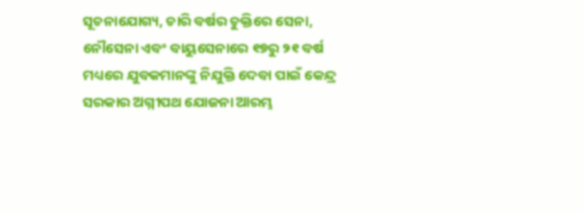ସୂଚନାଯୋଗ୍ୟ, ଚାରି ବର୍ଷର ଚୁକ୍ତିରେ ସେନା, ନୌସେନା ଏବଂ ବାୟୁସେନାରେ ୧୭ରୁ ୨୧ ବର୍ଷ ମଧ୍ୟରେ ଯୁବକମାନଙ୍କୁ ନିଯୁକ୍ତି ଦେବା ପାଇଁ କେନ୍ଦ୍ର ସରକାର ଅଗ୍ନୀପଥ ଯୋଜନା ଆରମ୍ଭ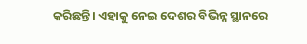କରିଛନ୍ତି। ଏହାକୁ ନେଇ ଦେଶର ବିଭିନ୍ନ ସ୍ଥାନରେ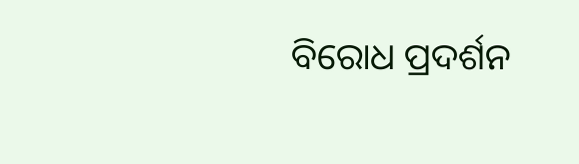ବିରୋଧ ପ୍ରଦର୍ଶନ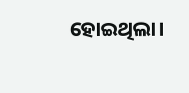ହୋଇଥିଲା।